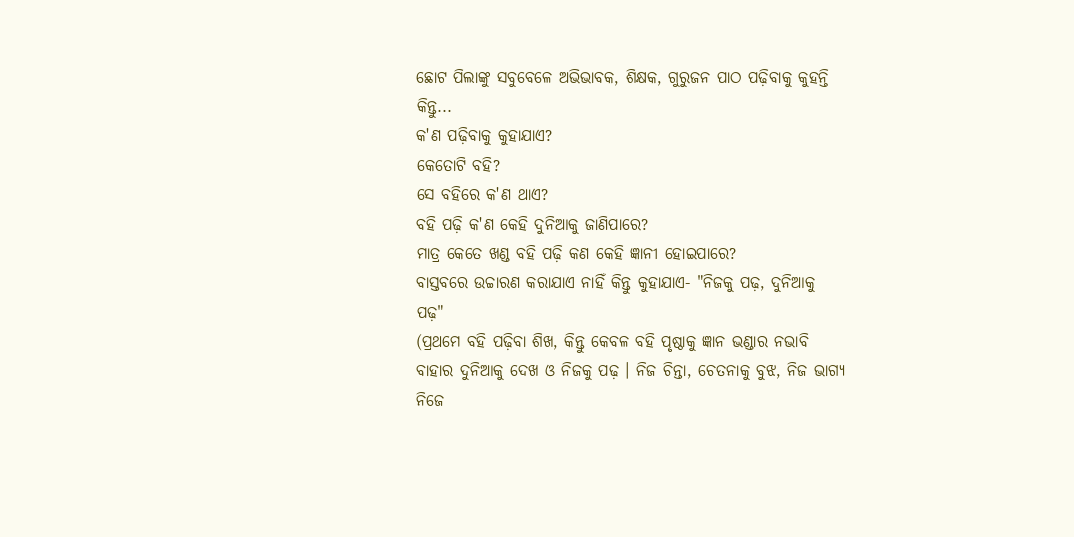ଛୋଟ ପିଲାଙ୍କୁ ସବୁବେଳେ ଅଭିଭାବକ, ଶିକ୍ଷକ, ଗୁରୁଜନ ପାଠ ପଢ଼ିବାକୁ କୁହନ୍ତି କିନ୍ତୁ...
କ'ଣ ପଢ଼ିବାକୁ କୁହାଯାଏ?
କେତୋଟି ବହି?
ସେ ବହିରେ କ'ଣ ଥାଏ?
ବହି ପଢ଼ି କ'ଣ କେହି ଦୁନିଆକୁ ଜାଣିପାରେ?
ମାତ୍ର କେତେ ଖଣ୍ଡ ବହି ପଢ଼ି କଣ କେହି ଜ୍ଞାନୀ ହୋଇପାରେ?
ବାସ୍ତବରେ ଉଚ୍ଚାରଣ କରାଯାଏ ନାହିଁ କିନ୍ତୁ କୁହାଯାଏ- "ନିଜକୁ ପଢ଼, ଦୁନିଆକୁ ପଢ଼"
(ପ୍ରଥମେ ବହି ପଢ଼ିବା ଶିଖ, କିନ୍ତୁ କେବଳ ବହି ପୃଷ୍ଠାକୁ ଜ୍ଞାନ ଭଣ୍ଡାର ନଭାବି ବାହାର ଦୁନିଆକୁ ଦେଖ ଓ ନିଜକୁ ପଢ଼ । ନିଜ ଚିନ୍ତା, ଚେତନାକୁ ବୁଝ, ନିଜ ଭାଗ୍ୟ ନିଜେ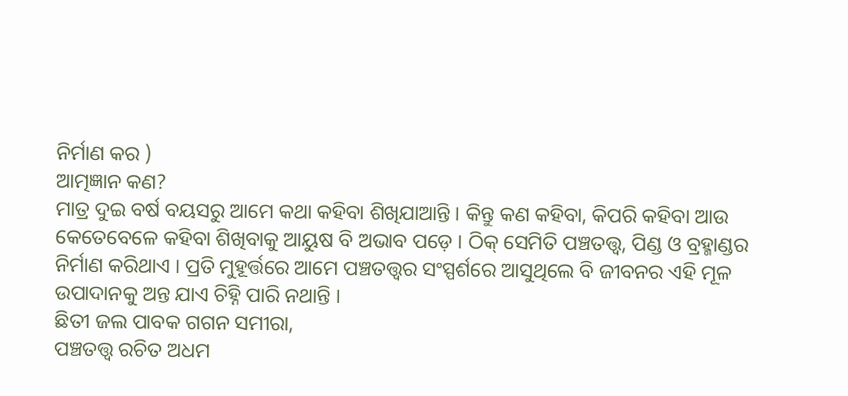ନିର୍ମାଣ କର )
ଆତ୍ମଜ୍ଞାନ କଣ?
ମାତ୍ର ଦୁଇ ବର୍ଷ ବୟସରୁ ଆମେ କଥା କହିବା ଶିଖିଯାଆନ୍ତି । କିନ୍ତୁ କଣ କହିବା, କିପରି କହିବା ଆଉ କେତେବେଳେ କହିବା ଶିଖିବାକୁ ଆୟୁଷ ବି ଅଭାବ ପଡ଼େ । ଠିକ୍ ସେମିତି ପଞ୍ଚତତ୍ତ୍ୱ, ପିଣ୍ଡ ଓ ବ୍ରହ୍ମାଣ୍ଡର ନିର୍ମାଣ କରିଥାଏ । ପ୍ରତି ମୁହୂର୍ତ୍ତରେ ଆମେ ପଞ୍ଚତତ୍ତ୍ୱର ସଂସ୍ପର୍ଶରେ ଆସୁଥିଲେ ବି ଜୀବନର ଏହି ମୂଳ ଉପାଦାନକୁ ଅନ୍ତ ଯାଏ ଚିହ୍ନି ପାରି ନଥାନ୍ତି ।
ଛିତୀ ଜଲ ପାବକ ଗଗନ ସମୀରା,
ପଞ୍ଚତତ୍ତ୍ୱ ରଚିତ ଅଧମ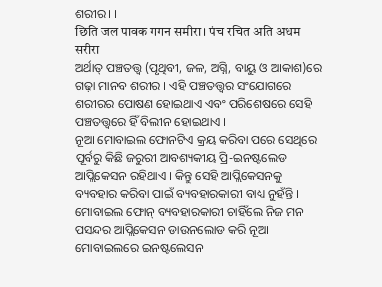ଶରୀର। ।
छिति जल पावक गगन समीरा। पंच रचित अति अधम सरीरा
ଅର୍ଥାତ୍ ପଞ୍ଚତତ୍ତ୍ୱ (ପୃଥିବୀ, ଜଳ, ଅଗ୍ନି, ବାୟୁ ଓ ଆକାଶ)ରେ ଗଢ଼ା ମାନବ ଶରୀର । ଏହି ପଞ୍ଚତତ୍ତ୍ୱର ସଂଯୋଗରେ ଶରୀରର ପୋଷଣ ହୋଇଥାଏ ଏବଂ ପରିଶେଷରେ ସେହି ପଞ୍ଚତତ୍ତ୍ୱରେ ହିଁ ବିଲୀନ ହୋଇଥାଏ ।
ନୂଆ ମୋବାଇଲ ଫୋନଟିଏ କ୍ରୟ କରିବା ପରେ ସେଥିରେ ପୂର୍ବରୁ କିଛି ଜରୁରୀ ଆବଶ୍ୟକୀୟ ପ୍ରି-ଇନଷ୍ଟଲେଡ ଆପ୍ଲିକେସନ ରହିଥାଏ । କିନ୍ତୁ ସେହି ଆପ୍ଲିକେସନକୁ ବ୍ୟବହାର କରିବା ପାଇଁ ବ୍ୟବହାରକାରୀ ବାଧ୍ୟ ନୁହଁନ୍ତି । ମୋବାଇଲ ଫୋନ୍ ବ୍ୟବହାରକାରୀ ଚାହିଁଲେ ନିଜ ମନ ପସନ୍ଦର ଆପ୍ଲିକେସନ ଡାଉନଲୋଡ କରି ନୂଆ ମୋବାଇଲରେ ଇନଷ୍ଟଲେସନ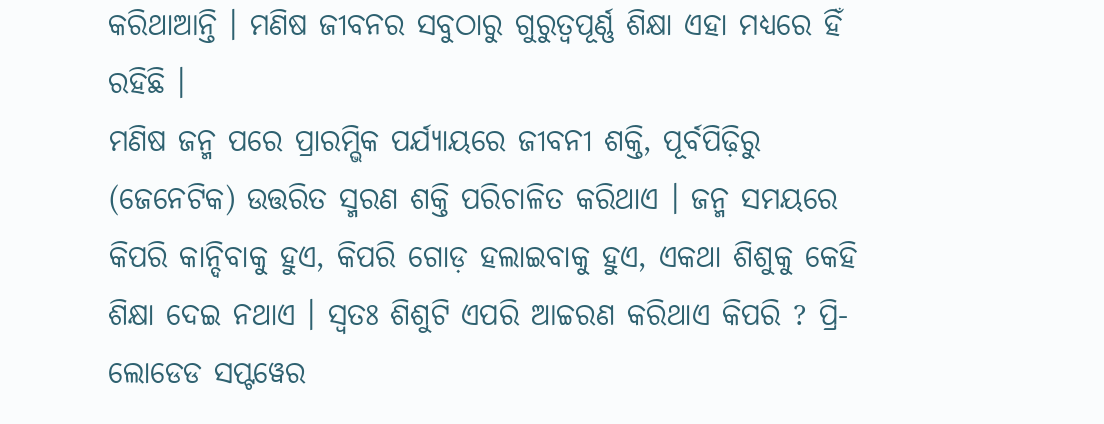କରିଥାଆନ୍ତି । ମଣିଷ ଜୀବନର ସବୁଠାରୁ ଗୁରୁତ୍ୱପୂର୍ଣ୍ଣ ଶିକ୍ଷା ଏହା ମଧ୍ୟରେ ହିଁ ରହିଛି ।
ମଣିଷ ଜନ୍ମ ପରେ ପ୍ରାରମ୍ଭିକ ପର୍ଯ୍ୟାୟରେ ଜୀବନୀ ଶକ୍ତି, ପୂର୍ବପିଢ଼ିରୁ (ଜେନେଟିକ) ଉତ୍ତରିତ ସ୍ମରଣ ଶକ୍ତି ପରିଚାଳିତ କରିଥାଏ । ଜନ୍ମ ସମୟରେ କିପରି କାନ୍ଦିବାକୁ ହୁଏ, କିପରି ଗୋଡ଼ ହଲାଇବାକୁ ହୁଏ, ଏକଥା ଶିଶୁକୁ କେହି ଶିକ୍ଷା ଦେଇ ନଥାଏ । ସ୍ୱତଃ ଶିଶୁଟି ଏପରି ଆଚ୍ଚରଣ କରିଥାଏ କିପରି ? ପ୍ରି-ଲୋଡେଡ ସପ୍ଟୱେର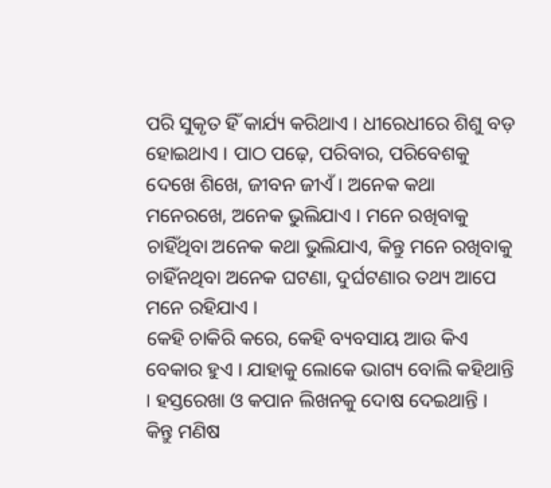ପରି ସୁକୃତ ହିଁ କାର୍ଯ୍ୟ କରିଥାଏ । ଧୀରେଧୀରେ ଶିଶୁ ବଡ଼ ହୋଇଥାଏ । ପାଠ ପଢ଼େ, ପରିବାର, ପରିବେଶକୁ ଦେଖେ ଶିଖେ, ଜୀବନ ଜୀଏଁ । ଅନେକ କଥା ମନେରଖେ, ଅନେକ ଭୁଲିଯାଏ । ମନେ ରଖିବାକୁ ଚାହିଁଥିବା ଅନେକ କଥା ଭୁଲିଯାଏ, କିନ୍ତୁ ମନେ ରଖିବାକୁ ଚାହିଁନଥିବା ଅନେକ ଘଟଣା, ଦୁର୍ଘଟଣାର ତଥ୍ୟ ଆପେ ମନେ ରହିଯାଏ ।
କେହି ଚାକିରି କରେ, କେହି ବ୍ୟବସାୟ ଆଉ କିଏ ବେକାର ହୁଏ । ଯାହାକୁ ଲୋକେ ଭାଗ୍ୟ ବୋଲି କହିଥାନ୍ତି । ହସ୍ତରେଖା ଓ କପାନ ଲିଖନକୁ ଦୋଷ ଦେଇଥାନ୍ତି । କିନ୍ତୁ ମଣିଷ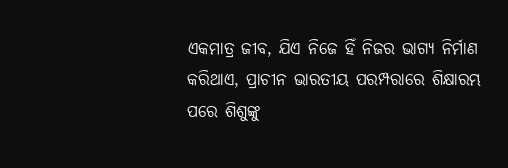ଏକମାତ୍ର ଜୀବ, ଯିଏ ନିଜେ ହିଁ ନିଜର ଭାଗ୍ୟ ନିର୍ମାଣ କରିଥାଏ, ପ୍ରାଚୀନ ଭାରତୀୟ ପରମ୍ପରାରେ ଶିକ୍ଷାରମ୍ଭ ପରେ ଶିଶୁଙ୍କୁ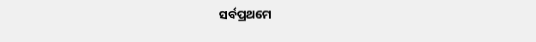ସର୍ବପ୍ରଥମେ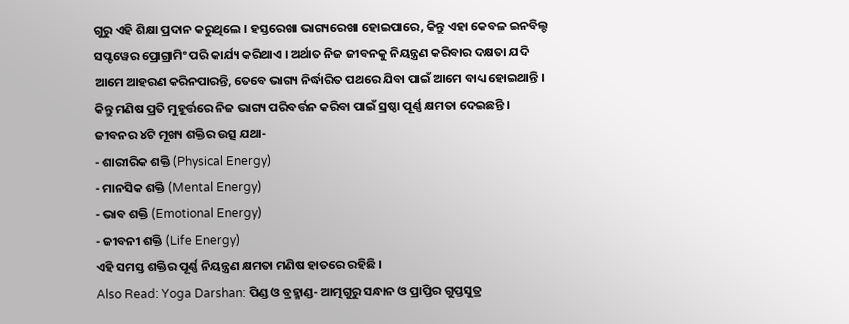ଗୁରୁ ଏହି ଶିକ୍ଷା ପ୍ରଦାନ କରୁଥିଲେ । ହସ୍ତରେଖା ଭାଗ୍ୟରେଖା ହୋଇପାରେ, କିନ୍ତୁ ଏହା କେବଳ ଇନବିଲ୍ଡ ସପ୍ଟୱେର ପ୍ରୋଗ୍ରାମିଂ ପରି କାର୍ଯ୍ୟ କରିଥାଏ । ଅର୍ଥାତ ନିଜ ଜୀବନକୁ ନିୟନ୍ତ୍ରଣ କରିବାର ଦକ୍ଷତା ଯଦି ଆମେ ଆହରଣ କରିନପାରନ୍ତି, ତେବେ ଭାଗ୍ୟ ନିର୍ଦ୍ଧାରିତ ପଥରେ ଯିବା ପାଇଁ ଆମେ ବାଧ୍ୟ ହୋଇଥାନ୍ତି । କିନ୍ତୁ ମଣିଷ ପ୍ରତି ମୁହୂର୍ତ୍ତରେ ନିଜ ଭାଗ୍ୟ ପରିବର୍ତ୍ତନ କରିବା ପାଇଁ ସ୍ରଷ୍ଠା ପୂର୍ଣ୍ଣ କ୍ଷମତା ଦେଇଛନ୍ତି । ଜୀବନର ୪ଟି ମୂଖ୍ୟ ଶକ୍ତିର ଉତ୍ସ ଯଥା-
- ଶାରୀରିକ ଶକ୍ତି (Physical Energy)
- ମାନସିକ ଶକ୍ତି (Mental Energy)
- ଭାବ ଶକ୍ତି (Emotional Energy)
- ଜୀବନୀ ଶକ୍ତି (Life Energy)
ଏହି ସମସ୍ତ ଶକ୍ତିର ପୂର୍ଣ୍ଣ ନିୟନ୍ତ୍ରଣ କ୍ଷମତା ମଣିଷ ହାତରେ ରହିଛି ।
Also Read: Yoga Darshan: ପିଣ୍ଡ ଓ ବ୍ରହ୍ମାଣ୍ଡ- ଆତ୍ମଗୁରୁ ସନ୍ଧାନ ଓ ପ୍ରାପ୍ତିର ଗୁପ୍ତସୁତ୍ର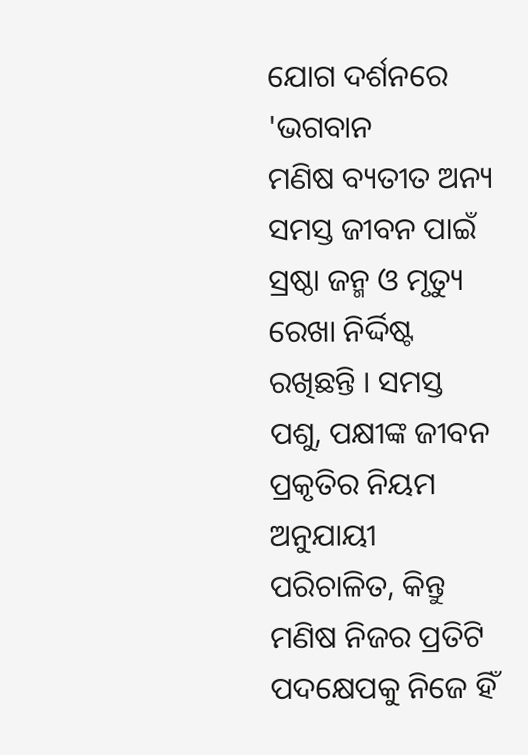ଯୋଗ ଦର୍ଶନରେ 'ଭଗବାନ
ମଣିଷ ବ୍ୟତୀତ ଅନ୍ୟ ସମସ୍ତ ଜୀବନ ପାଇଁ ସ୍ରଷ୍ଠା ଜନ୍ମ ଓ ମୃତ୍ୟୁ ରେଖା ନିର୍ଦ୍ଦିଷ୍ଟ ରଖିଛନ୍ତି । ସମସ୍ତ ପଶୁ, ପକ୍ଷୀଙ୍କ ଜୀବନ ପ୍ରକୃତିର ନିୟମ ଅନୁଯାୟୀ ପରିଚାଳିତ, କିନ୍ତୁ ମଣିଷ ନିଜର ପ୍ରତିଟି ପଦକ୍ଷେପକୁ ନିଜେ ହିଁ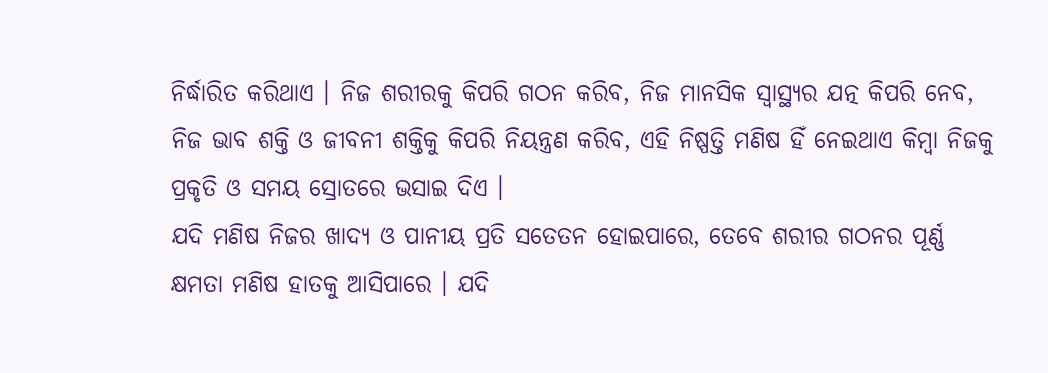ନିର୍ଦ୍ଧାରିତ କରିଥାଏ । ନିଜ ଶରୀରକୁ କିପରି ଗଠନ କରିବ, ନିଜ ମାନସିକ ସ୍ୱାସ୍ଥ୍ୟର ଯତ୍ନ କିପରି ନେବ, ନିଜ ଭାବ ଶକ୍ତି ଓ ଜୀବନୀ ଶକ୍ତିକୁ କିପରି ନିୟନ୍ତ୍ରଣ କରିବ, ଏହି ନିଷ୍ପତ୍ତି ମଣିଷ ହିଁ ନେଇଥାଏ କିମ୍ବା ନିଜକୁ ପ୍ରକୃତି ଓ ସମୟ ସ୍ରୋତରେ ଭସାଇ ଦିଏ ।
ଯଦି ମଣିଷ ନିଜର ଖାଦ୍ୟ ଓ ପାନୀୟ ପ୍ରତି ସତେତନ ହୋଇପାରେ, ତେବେ ଶରୀର ଗଠନର ପୂର୍ଣ୍ଣ କ୍ଷମତା ମଣିଷ ହାତକୁ ଆସିପାରେ । ଯଦି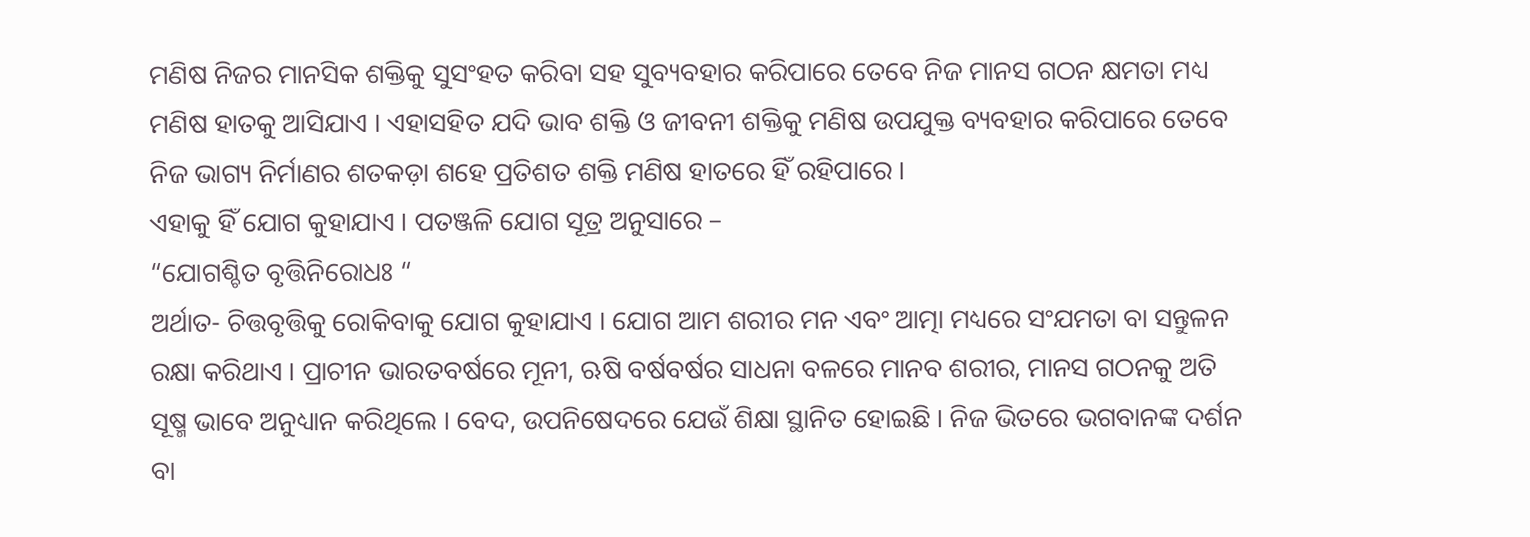ମଣିଷ ନିଜର ମାନସିକ ଶକ୍ତିକୁ ସୁସଂହତ କରିବା ସହ ସୁବ୍ୟବହାର କରିପାରେ ତେବେ ନିଜ ମାନସ ଗଠନ କ୍ଷମତା ମଧ୍ୟ ମଣିଷ ହାତକୁ ଆସିଯାଏ । ଏହାସହିତ ଯଦି ଭାବ ଶକ୍ତି ଓ ଜୀବନୀ ଶକ୍ତିକୁ ମଣିଷ ଉପଯୁକ୍ତ ବ୍ୟବହାର କରିପାରେ ତେବେ ନିଜ ଭାଗ୍ୟ ନିର୍ମାଣର ଶତକଡ଼ା ଶହେ ପ୍ରତିଶତ ଶକ୍ତି ମଣିଷ ହାତରେ ହିଁ ରହିପାରେ ।
ଏହାକୁ ହିଁ ଯୋଗ କୁହାଯାଏ । ପତଞ୍ଜଳି ଯୋଗ ସୂତ୍ର ଅନୁସାରେ –
“ଯୋଗଶ୍ଚିତ ବୃତ୍ତିନିରୋଧଃ “
ଅର୍ଥାତ- ଚିତ୍ତବୃତ୍ତିକୁ ରୋକିବାକୁ ଯୋଗ କୁହାଯାଏ । ଯୋଗ ଆମ ଶରୀର ମନ ଏବଂ ଆତ୍ମା ମଧ୍ୟରେ ସଂଯମତା ବା ସନ୍ତୁଳନ ରକ୍ଷା କରିଥାଏ । ପ୍ରାଚୀନ ଭାରତବର୍ଷରେ ମୂନୀ, ଋଷି ବର୍ଷବର୍ଷର ସାଧନା ବଳରେ ମାନବ ଶରୀର, ମାନସ ଗଠନକୁ ଅତି ସୂଷ୍ମ ଭାବେ ଅନୁଧ୍ୟାନ କରିଥିଲେ । ବେଦ, ଉପନିଷେଦରେ ଯେଉଁ ଶିକ୍ଷା ସ୍ଥାନିତ ହୋଇଛି । ନିଜ ଭିତରେ ଭଗବାନଙ୍କ ଦର୍ଶନ ବା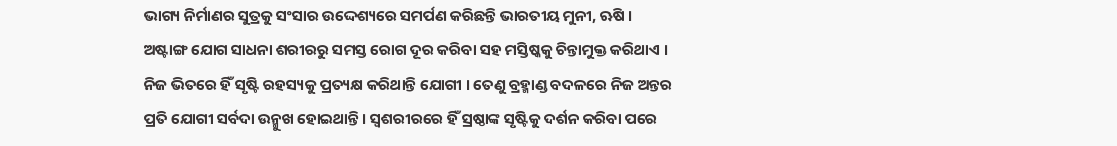ଭାଗ୍ୟ ନିର୍ମାଣର ସୁତ୍ରକୁ ସଂସାର ଉଦ୍ଦେଶ୍ୟରେ ସମର୍ପଣ କରିଛନ୍ତି ଭାରତୀୟ ମୁନୀ, ଋଷି ।
ଅଷ୍ଟାଙ୍ଗ ଯୋଗ ସାଧନା ଶରୀରରୁ ସମସ୍ତ ରୋଗ ଦୂର କରିବା ସହ ମସ୍ତିଷ୍କକୁ ଚିନ୍ତାମୁକ୍ତ କରିଥାଏ । ନିଜ ଭିତରେ ହିଁ ସୃଷ୍ଟି ରହସ୍ୟକୁ ପ୍ରତ୍ୟକ୍ଷ କରିଥାନ୍ତି ଯୋଗୀ । ତେଣୁ ବ୍ରହ୍ମାଣ୍ଡ ବଦଳରେ ନିଜ ଅନ୍ତର ପ୍ରତି ଯୋଗୀ ସର୍ବଦା ଉନ୍ମୁଖ ହୋଇଥାନ୍ତି । ସ୍ୱଶରୀରରେ ହିଁ ସ୍ରଷ୍ଠାଙ୍କ ସୃଷ୍ଟିକୁ ଦର୍ଶନ କରିବା ପରେ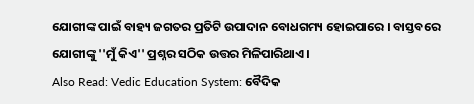ଯୋଗୀଙ୍କ ପାଇଁ ବାହ୍ୟ ଜଗତର ପ୍ରତିଟି ଉପାଦାନ ବୋଧଗମ୍ୟ ହୋଇପାରେ । ବାସ୍ତବରେ ଯୋଗୀଙ୍କୁ ''ମୁଁ କିଏ'' ପ୍ରଶ୍ନର ସଠିକ ଉତ୍ତର ମିଳିପାରିଥାଏ ।
Also Read: Vedic Education System: ବୈଦିକ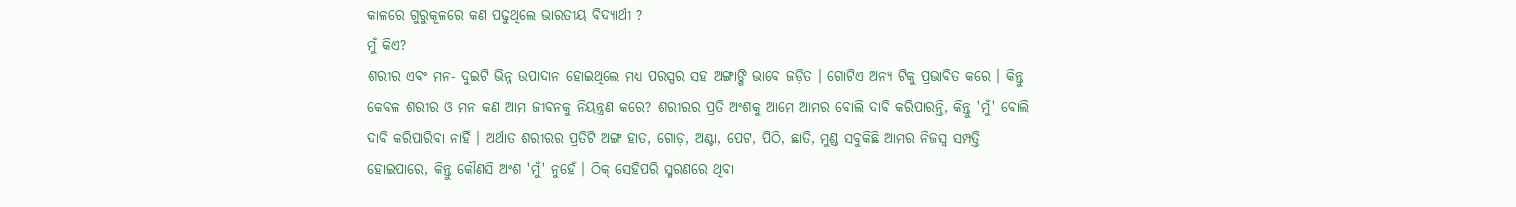କାଳରେ ଗୁରୁକୂଳରେ କଣ ପଢୁଥିଲେ ଭାରତୀୟ ବିଦ୍ୟାର୍ଥୀ ?
ମୁଁ କିଏ?
ଶରୀର ଏବଂ ମନ- ଦୁଇଟି ଭିନ୍ନ ଉପାଦାନ ହୋଇଥିଲେ ମଧ୍ୟ ପରସ୍ପର ସହ ଅଙ୍ଗାଙ୍ଗି ଭାବେ ଜଡ଼ିତ । ଗୋଟିଏ ଅନ୍ୟ ଟିକୁ ପ୍ରଭାବିତ କରେ । କିନ୍ତୁ କେବଳ ଶରୀର ଓ ମନ କଣ ଆମ ଜୀବନକୁ ନିୟନ୍ତ୍ରଣ କରେ? ଶରୀରର ପ୍ରତି ଅଂଶକୁ ଆମେ ଆମର ବୋଲି ଦାବି କରିପାରନ୍ତି, କିନ୍ତୁ 'ମୁଁ' ବୋଲି ଦାବି କରିପାରିବା ନାହିଁ । ଅର୍ଥାତ ଶରୀରର ପ୍ରତିଟି ଅଙ୍ଗ ହାତ, ଗୋଡ଼, ଅଣ୍ଟା, ପେଟ, ପିଠି, ଛାତି, ମୁଣ୍ଡ ସବୁକିଛି ଆମର ନିଜସ୍ୱ ସମ୍ପତ୍ତି ହୋଇପାରେ, କିନ୍ତୁ କୌଣସି ଅଂଶ 'ମୁଁ' ନୁହେଁ । ଠିକ୍ ସେହିପରି ସ୍ମରଣରେ ଥିବା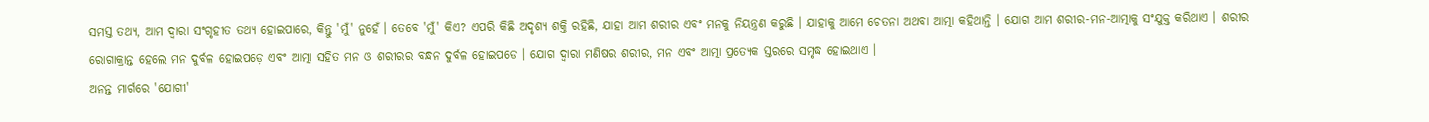ସମସ୍ତ ତଥ୍ୟ, ଆମ ଦ୍ୱାରା ସଂଗୃହୀତ ତଥ୍ୟ ହୋଇପାରେ, କିନ୍ତୁ 'ମୁଁ' ନୁହେଁ । ତେବେ 'ମୁଁ' କିଏ? ଏପରି କିଛି ଅଦୃଶ୍ୟ ଶକ୍ତି ରହିଛି, ଯାହା ଆମ ଶରୀର ଏବଂ ମନକୁ ନିୟନ୍ତ୍ରଣ କରୁଛି । ଯାହାକୁ ଆମେ ଚେତନା ଅଥବା ଆତ୍ମା କହିଥାନ୍ତି । ଯୋଗ ଆମ ଶରୀର-ମନ-ଆତ୍ମାକୁ ସଂଯୁକ୍ତ କରିଥାଏ । ଶରୀର ରୋଗାକ୍ରାନ୍ତ ହେଲେ ମନ ଦୁର୍ବଳ ହୋଇପଡ଼େ ଏବଂ ଆତ୍ମା ସହିତ ମନ ଓ ଶରୀରର ବନ୍ଧନ ଦୁର୍ବଳ ହୋଇପଡେ । ଯୋଗ ଦ୍ଵାରା ମଣିଷର ଶରୀର, ମନ ଏବଂ ଆତ୍ମା ପ୍ରତ୍ୟେକ ସ୍ତରରେ ସମୃଦ୍ଧ ହୋଇଥାଏ ।
ଅନନ୍ତ ମାର୍ଗରେ 'ଯୋଗୀ'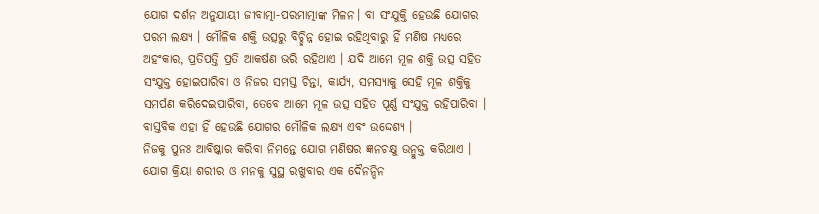ଯୋଗ ଦର୍ଶନ ଅନୁଯାୟୀ ଜୀବାତ୍ମା-ପରମାତ୍ମାଙ୍କ ମିଳନ। ବା ସଂଯୁକ୍ତି ହେଉଛି ଯୋଗର ପରମ ଲକ୍ଷ୍ୟ । ମୌଳିକ ଶକ୍ତି ଉତ୍ସରୁ ବିଚ୍ଛିନ୍ନ ହୋଇ ରହିଥିବାରୁ ହିଁ ମଣିଷ ମଧ୍ୟରେ ଅହଂକାର, ପ୍ରତିପତ୍ତି ପ୍ରତି ଆକର୍ଷଣ ଭରି ରହିଥାଏ । ଯଦି ଆମେ ମୂଳ ଶକ୍ତି ଉତ୍ସ ସହିତ ସଂଯୁକ୍ତ ହୋଇପାରିବା ଓ ନିଜର ସମସ୍ତ ଚିନ୍ତା, କାର୍ଯ୍ୟ, ସମସ୍ୟାକୁ ସେହି ମୂଳ ଶକ୍ତିକୁ ସମର୍ପଣ କରିଦେଇପାରିବା, ତେବେ ଆମେ ମୂଳ ଉତ୍ସ ସହିତ ପୂର୍ଣ୍ଣ ସଂଯୁକ୍ତ ରହିପାରିବା । ବାସ୍ତବିକ ଏହା ହିଁ ହେଉଛି ଯୋଗର ମୌଳିକ ଲକ୍ଷ୍ୟ ଏବଂ ଉଦ୍ଦେଶ୍ୟ ।
ନିଜକୁ ପୁନଃ ଆବିଷ୍କାର କରିବା ନିମନ୍ତେ ଯୋଗ ମଣିଷର ଜ୍ଞନଚକ୍ଷୁ ଉନ୍ମୁକ୍ତ କରିଥାଏ । ଯୋଗ କ୍ରିୟା ଶରୀର ଓ ମନକୁ ସୁସ୍ଥ ରଖୁବାର ଏକ ଦୈନନ୍ଦିନ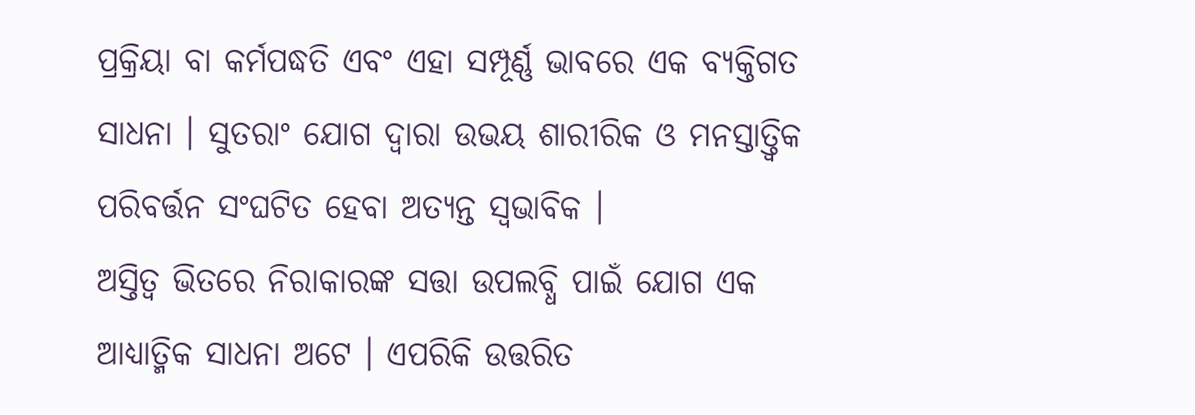ପ୍ରକ୍ରିୟା ବା କର୍ମପଦ୍ଧତି ଏବଂ ଏହା ସମ୍ପୂର୍ଣ୍ଣ ଭାବରେ ଏକ ବ୍ୟକ୍ତିଗତ ସାଧନା । ସୁତରାଂ ଯୋଗ ଦ୍ଵାରା ଉଭୟ ଶାରୀରିକ ଓ ମନସ୍ତାତ୍ତ୍ଵିକ ପରିବର୍ତ୍ତନ ସଂଘଟିତ ହେବା ଅତ୍ୟନ୍ତ ସ୍ୱଭାବିକ ।
ଅସ୍ତିତ୍ୱ ଭିତରେ ନିରାକାରଙ୍କ ସତ୍ତା ଉପଲବ୍ଧି ପାଇଁ ଯୋଗ ଏକ ଆଧ୍ୟାତ୍ମିକ ସାଧନା ଅଟେ । ଏପରିକି ଉତ୍ତରିତ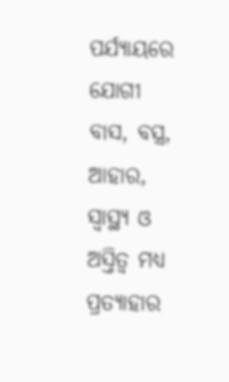ପର୍ଯ୍ୟାୟରେ ଯୋଗୀ ବାସ, ବସ୍ତ୍ର, ଆହାର, ସ୍ୱାସ୍ଥ୍ୟ ଓ ଅସ୍ତିତ୍ୱ ମଧ୍ୟ ପ୍ରତ୍ୟାହାର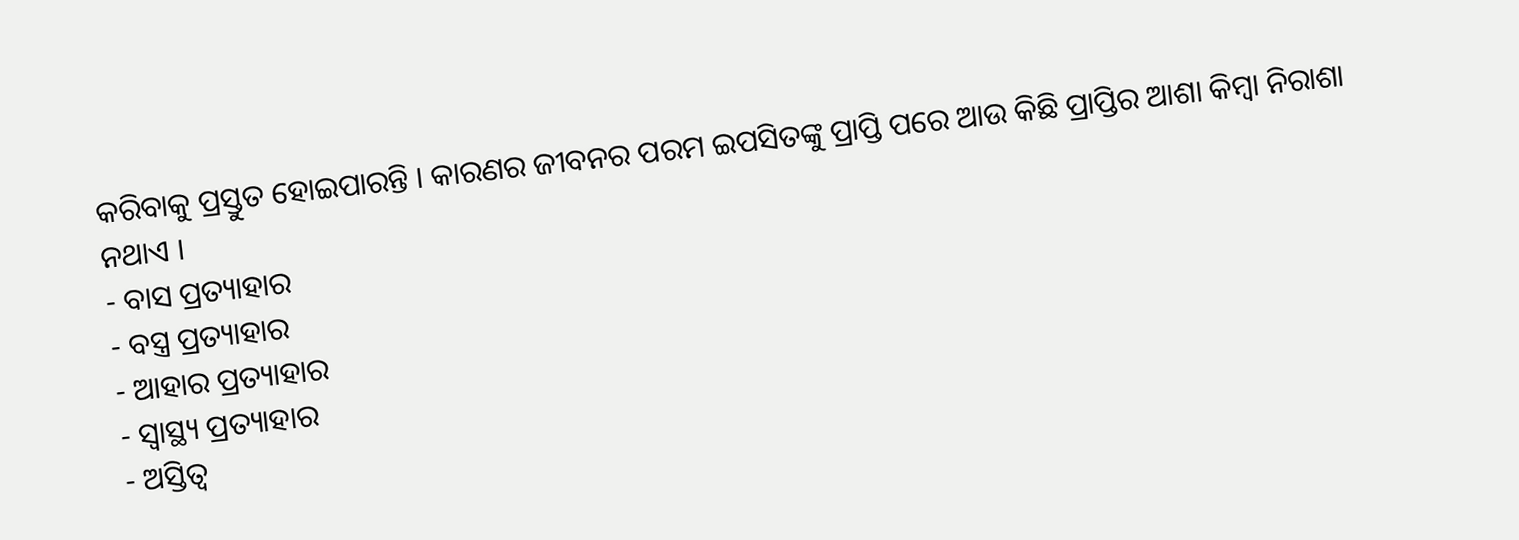କରିବାକୁ ପ୍ରସ୍ତୁତ ହୋଇପାରନ୍ତି । କାରଣର ଜୀବନର ପରମ ଇପସିତଙ୍କୁ ପ୍ରାପ୍ତି ପରେ ଆଉ କିଛି ପ୍ରାପ୍ତିର ଆଶା କିମ୍ବା ନିରାଶା ନଥାଏ ।
- ବାସ ପ୍ରତ୍ୟାହାର
- ବସ୍ତ୍ର ପ୍ରତ୍ୟାହାର
- ଆହାର ପ୍ରତ୍ୟାହାର
- ସ୍ୱାସ୍ଥ୍ୟ ପ୍ରତ୍ୟାହାର
- ଅସ୍ତିତ୍ୱ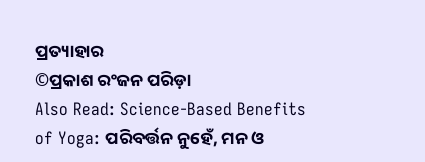ପ୍ରତ୍ୟାହାର
©ପ୍ରକାଶ ରଂଜନ ପରିଡ଼ା
Also Read: Science-Based Benefits of Yoga: ପରିବର୍ତ୍ତନ ନୁହେଁ, ମନ ଓ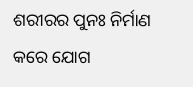ଶରୀରର ପୁନଃ ନିର୍ମାଣ କରେ ଯୋଗ